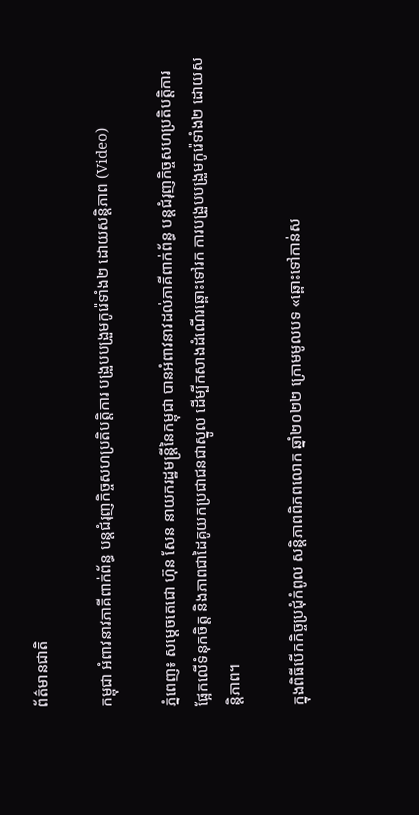ព័ត៌មានជាតិ

កម្ពុជា អំពាវនាវភាគីពាក់ព័ន្ធ បន្ដជំរុញកិច្ចសហប្រតិបត្តិការ បង្រួបបង្រួមកូរ៉េទាំង២ ដោយសន្ដិភាព (Video)

ភ្នំពេញ៖ សម្ដេចតេជោ ហ៊ុន សែន នាយករដ្ឋមន្ដ្រីនៃកម្ពុជា បានអំពាវនាវដល់ភាគីពាក់ព័ន្ធ បន្ដជំរុញកិច្ចសហប្រតិបត្តិការ ផ្អែកលើទំនុកចិត្ត និងភាពជាដៃគូយកប្រជាជនជាស្នូល ដើម្បីកសាងដំណើរឆ្ពោះទៅរក ការបង្រួបបង្រួមកូរ៉េទាំង២ ដោយសន្ដិភាព។

ក្នុងពិធីបើកកិច្ចប្រជុំកំពូល សន្តិភាពពិភពលោក ឆ្នាំ២០២២ ក្រោមមូលបទ «ឆ្ពោះទៅកាន់ស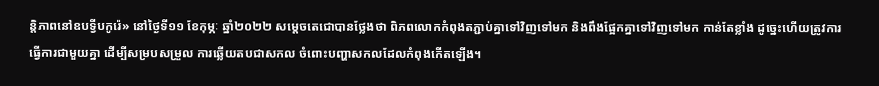ន្តិភាពនៅឧបទ្វីបកូរ៉េ» នៅថ្ងៃទី១១ ខែកុម្ភៈ ឆ្នាំ២០២២ សម្ដេចតេជោបានថ្លែងថា ពិភពលោកកំពុងតភ្ជាប់គ្នាទៅវិញទៅមក និងពឹងផ្អែកគ្នាទៅវិញទៅមក កាន់តែខ្លាំង ដូច្នេះហើយត្រូវការធ្វើការជាមួយគ្នា ដើម្បីសម្របសម្រួល ការឆ្លើយតបជាសកល ចំពោះបញ្ហាសកលដែលកំពុងកើតឡើង។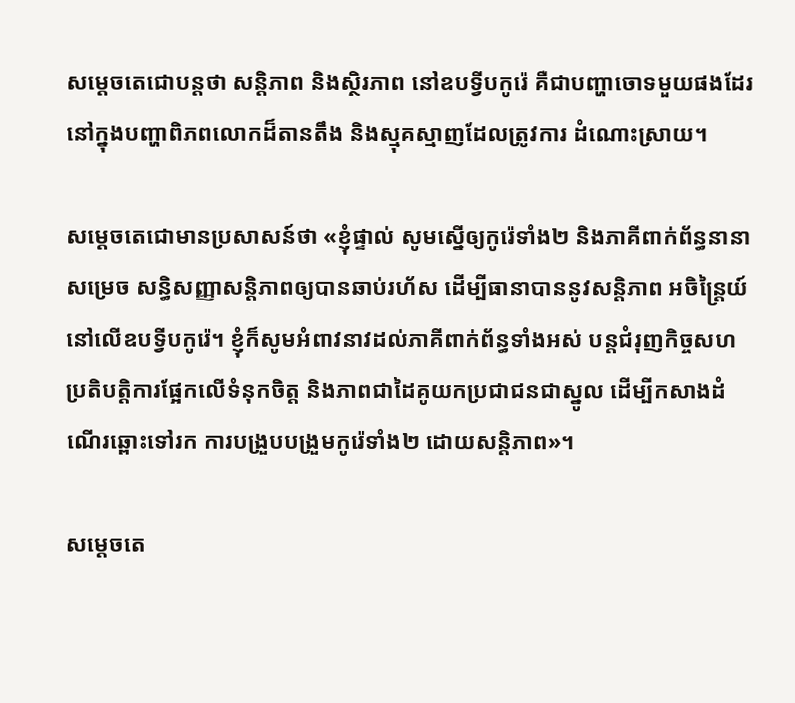សម្ដេចតេជោបន្ដថា សន្តិភាព និងស្ថិរភាព នៅឧបទ្វីបកូរ៉េ គឺជាបញ្ហាចោទមួយផងដែរ នៅក្នុងបញ្ហាពិភពលោកដ៏តានតឹង និងស្មុគស្មាញដែលត្រូវការ ដំណោះស្រាយ។

សម្ដេចតេជោមានប្រសាសន៍ថា «ខ្ញុំផ្ទាល់ សូមស្នើឲ្យកូរ៉េទាំង២ និងភាគីពាក់ព័ន្ធនានាសម្រេច សន្ធិសញ្ញាសន្តិភាពឲ្យបានឆាប់រហ័ស ដើម្បីធានាបាននូវសន្តិភាព អចិន្ត្រៃយ៍នៅលើឧបទ្វីបកូរ៉េ។ ខ្ញុំក៏សូមអំពាវនាវដល់ភាគីពាក់ព័ន្ធទាំងអស់ បន្តជំរុញកិច្ចសហប្រតិបត្តិការផ្អែកលើទំនុកចិត្ត និងភាពជាដៃគូយកប្រជាជនជាស្នូល ដើម្បីកសាងដំណើរឆ្ពោះទៅរក ការបង្រួបបង្រួមកូរ៉េទាំង២ ដោយសន្តិភាព»។

សម្ដេចតេ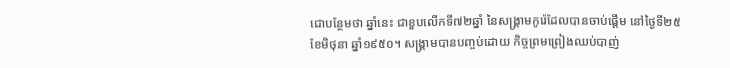ជោបន្ថែមថា ឆ្នាំនេះ ជាខួបលើកទី៧២ឆ្នាំ នៃសង្គ្រាមកូរ៉េដែលបានចាប់ផ្ដើម នៅថ្ងៃទី២៥ ខែមិថុនា ឆ្នាំ១៩៥០។ សង្គ្រាមបានបញ្ចប់ដោយ កិច្ចព្រមព្រៀងឈប់បាញ់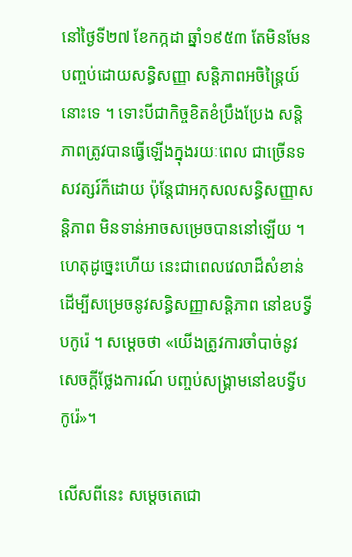នៅថ្ងៃទី២៧ ខែកក្កដា ឆ្នាំ១៩៥៣ តែមិនមែនបញ្ចប់ដោយសន្ធិសញ្ញា សន្តិភាពអចិន្ត្រៃយ៍នោះទេ ។ ទោះបីជាកិច្ចខិតខំប្រឹងប្រែង សន្តិភាពត្រូវបានធ្វើឡើងក្នុងរយៈពេល ជាច្រើនទសវត្សរ៍ក៏ដោយ ប៉ុន្តែជាអកុសលសន្ធិសញ្ញាសន្តិភាព មិនទាន់អាចសម្រេចបាននៅឡើយ ។ ហេតុដូច្នេះហើយ នេះជាពេលវេលាដ៏សំខាន់ ដើម្បីសម្រេចនូវសន្ធិសញ្ញាសន្តិភាព នៅឧបទ្វីបកូរ៉េ ។ សម្ដេចថា «យើងត្រូវការចាំបាច់នូវសេចក្តីថ្លែងការណ៍ បញ្ចប់សង្គ្រាមនៅឧបទ្វីបកូរ៉េ»។

លើសពីនេះ សម្ដេចតេជោ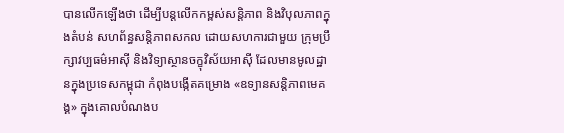បានលើកឡើងថា ដើម្បីបន្តលើកកម្ពស់សន្តិភាព និងវិបុលភាពក្នុងតំបន់ សហព័ន្ធសន្តិភាពសកល ដោយសហការជាមួយ ក្រុមប្រឹក្សាវប្បធម៌អាស៊ី និងវិទ្យាស្ថានចក្ខុវិស័យអាស៊ី ដែលមានមូលដ្ឋានក្នុងប្រទេសកម្ពុជា កំពុងបង្កើតគម្រោង «ឧទ្យានសន្តិភាពមេគង្គ» ក្នុងគោលបំណងប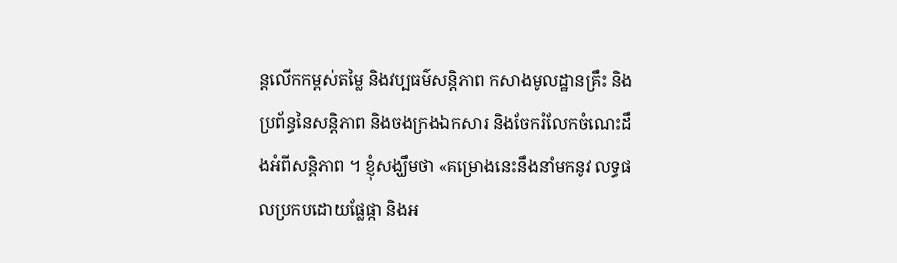ន្តលើកកម្ពស់តម្លៃ និងវប្បធម៌សន្តិភាព កសាងមូលដ្ឋានគ្រឹះ និងប្រព័ន្ធនៃសន្តិភាព និងចងក្រងឯកសារ និងចែករំលែកចំណេះដឹងអំពីសន្តិភាព ។ ខ្ញុំសង្ឃឹមថា «គម្រោងនេះនឹងនាំមកនូវ លទ្ធផលប្រកបដោយផ្លែផ្កា និងអ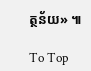ត្ថន័យ» ៕

To Top